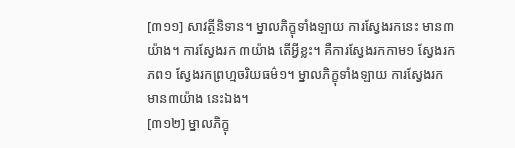[៣១១] សាវត្ថីនិទាន។ ម្នាលភិក្ខុទាំងឡាយ ការស្វែងរកនេះ មាន៣យ៉ាង។ ការស្វែងរក ៣យ៉ាង តើអ្វីខ្លះ។ គឺការស្វែងរកកាម១ ស្វែងរកភព១ ស្វែងរកព្រហ្មចរិយធម៌១។ ម្នាលភិក្ខុទាំងឡាយ ការស្វែងរក មាន៣យ៉ាង នេះឯង។
[៣១២] ម្នាលភិក្ខុ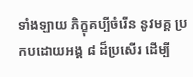ទាំងឡាយ ភិក្ខុគប្បីចំរើន នូវមគ្គ ប្រកបដោយអង្គ ៨ ដ៏ប្រសើរ ដើម្បី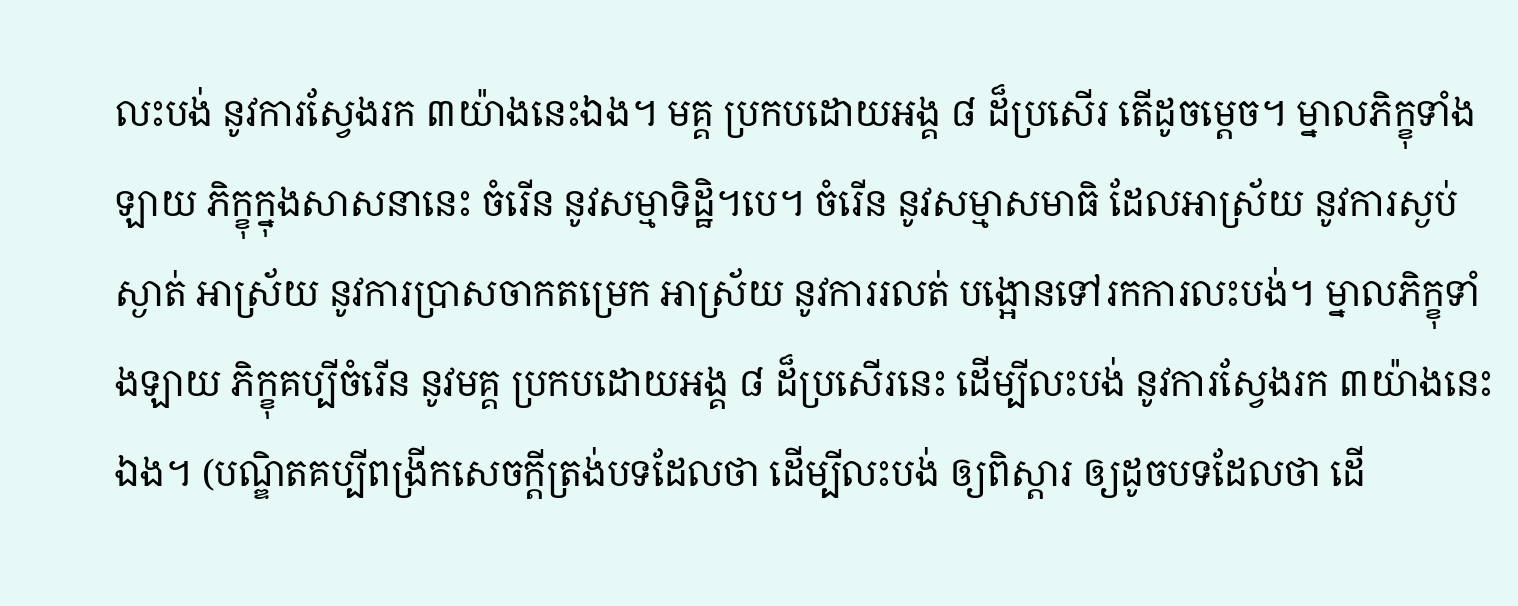លះបង់ នូវការស្វែងរក ៣យ៉ាងនេះឯង។ មគ្គ ប្រកបដោយអង្គ ៨ ដ៏ប្រសើរ តើដូចម្តេច។ ម្នាលភិក្ខុទាំងឡាយ ភិក្ខុក្នុងសាសនានេះ ចំរើន នូវសម្មាទិដ្ឋិ។បេ។ ចំរើន នូវសម្មាសមាធិ ដែលអាស្រ័យ នូវការស្ងប់ស្ងាត់ អាស្រ័យ នូវការប្រាសចាកតម្រេក អាស្រ័យ នូវការរលត់ បង្អោនទៅរកការលះបង់។ ម្នាលភិក្ខុទាំងឡាយ ភិក្ខុគប្បីចំរើន នូវមគ្គ ប្រកបដោយអង្គ ៨ ដ៏ប្រសើរនេះ ដើម្បីលះបង់ នូវការស្វែងរក ៣យ៉ាងនេះឯង។ (បណ្ឌិតគប្បីពង្រីកសេចក្តីត្រង់បទដែលថា ដើម្បីលះបង់ ឲ្យពិស្តារ ឲ្យដូចបទដែលថា ដើ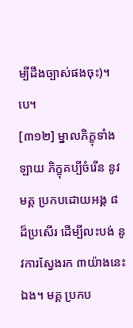ម្បីដឹងច្បាស់ផងចុះ)។បេ។
[៣១២] ម្នាលភិក្ខុទាំងឡាយ ភិក្ខុគប្បីចំរើន នូវមគ្គ ប្រកបដោយអង្គ ៨ ដ៏ប្រសើរ ដើម្បីលះបង់ នូវការស្វែងរក ៣យ៉ាងនេះឯង។ មគ្គ ប្រកប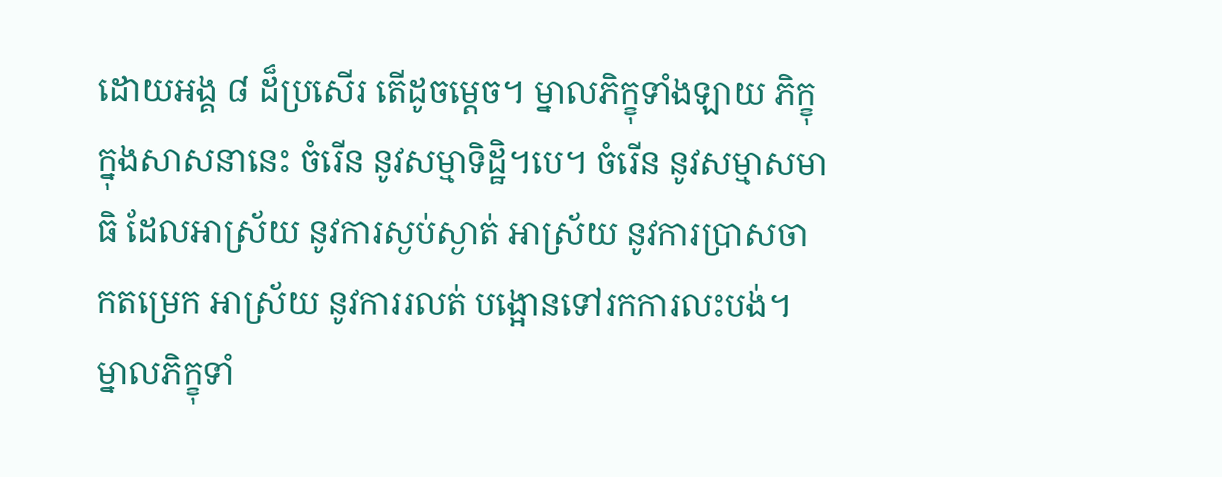ដោយអង្គ ៨ ដ៏ប្រសើរ តើដូចម្តេច។ ម្នាលភិក្ខុទាំងឡាយ ភិក្ខុក្នុងសាសនានេះ ចំរើន នូវសម្មាទិដ្ឋិ។បេ។ ចំរើន នូវសម្មាសមាធិ ដែលអាស្រ័យ នូវការស្ងប់ស្ងាត់ អាស្រ័យ នូវការប្រាសចាកតម្រេក អាស្រ័យ នូវការរលត់ បង្អោនទៅរកការលះបង់។ ម្នាលភិក្ខុទាំ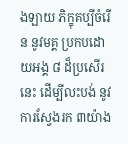ងឡាយ ភិក្ខុគប្បីចំរើន នូវមគ្គ ប្រកបដោយអង្គ ៨ ដ៏ប្រសើរនេះ ដើម្បីលះបង់ នូវការស្វែងរក ៣យ៉ាង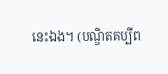នេះឯង។ (បណ្ឌិតគប្បីព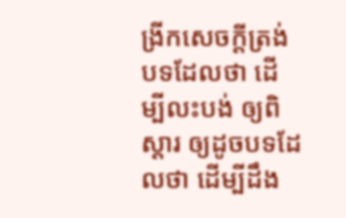ង្រីកសេចក្តីត្រង់បទដែលថា ដើម្បីលះបង់ ឲ្យពិស្តារ ឲ្យដូចបទដែលថា ដើម្បីដឹង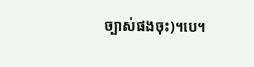ច្បាស់ផងចុះ)។បេ។